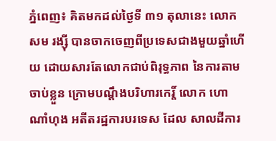ភ្នំពេញ៖ គិតមកដល់ថ្ងៃទី ៣១ តុលានេះ លោក សម រង្ស៊ី បានចាកចេញពីប្រទេសជាងមួយឆ្នាំហើយ ដោយសារតែលោកជាប់ពិរុទ្ធភាព នៃការតាមចាប់ខ្លួន ក្រោមបណ្ដឹងបរិហារកេរ្ដិ៍ លោក ហោ ណាំហុង អតីតរដ្ឋការបរទេស ដែល សាលដីការ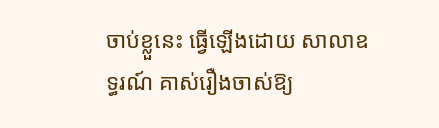ចាប់ខ្លួនេះ ធ្វើឡើងដោយ សាលាឧទ្ធរណ៍ គាស់រឿងចាស់ឱ្យ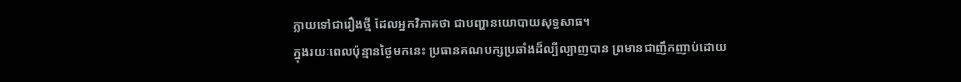ក្លាយទៅជារឿងថ្មី ដែលអ្នកវិភាគថា ជាបញ្ហានយោបាយសុទ្ធសាធ។
ក្នុងរយៈពេលប៉ុន្មានថ្ងៃមកនេះ ប្រធានគណបក្សប្រឆាំងដ៏ល្បីល្បាញបាន ព្រមានជាញឹកញាប់ដោយ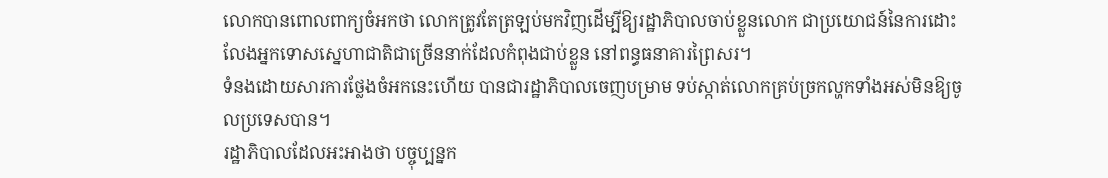លោកបានពោលពាក្យចំអកថា លោកត្រូវតែត្រឡប់មកវិញដើម្បីឱ្យរដ្ឋាភិបាលចាប់ខ្លួនលោក ជាប្រយោជន៍នៃការដោះលែងអ្នកទោសស្នេហាជាតិជាច្រើននាក់ដែលកំពុងជាប់ខ្លួន នៅពន្ធធនាគារព្រៃសរ។
ទំនងដោយសារការថ្លែងចំអកនេះហើយ បានជារដ្ឋាភិបាលចេញបម្រាម ទប់ស្កាត់លោកគ្រប់ច្រកល្ហកទាំងអស់មិនឱ្យចូលប្រទេសបាន។
រដ្ឋាភិបាលដែលអះអាងថា បច្ចុប្បន្នក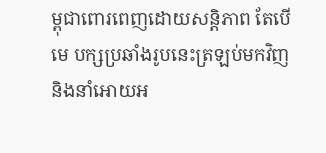ម្ពុជាពោរពេញដោយសន្ដិភាព តែបើមេ បក្សប្រឆាំងរូបនេះត្រឡប់មកវិញ និងនាំអោយអ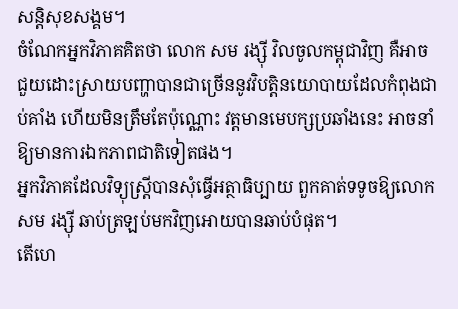សន្ដិសុខសង្គម។
ចំណែកអ្នកវិភាគគិតថា លោក សម រង្ស៊ី វិលចូលកម្ពុជាវិញ គឺអាចជួយដោះស្រាយបញ្ហាបានជាច្រើននូវវិបត្តិនយោបាយដែលកំពុងជាប់គាំង ហើយមិនត្រឹមតែប៉ុណ្ណោះ វត្តមានមេបក្សប្រឆាំងនេះ អាចនាំឱ្យមានការឯកភាពជាតិទៀតផង។
អ្នកវិភាគដែលវិទ្យុស្ដ្រីបានសុំធ្វើអត្ថាធិប្បាយ ពួកគាត់ទទូចឱ្យលោក សម រង្ស៊ី ឆាប់ត្រឡប់មកវិញអោយបានឆាប់បំផុត។
តើហេ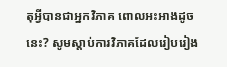តុអ្វីបានជាអ្នកវិភាគ ពោលអះអាងដូចនេះ? សូមស្ដាប់ការវិភាគដែលរៀបរៀង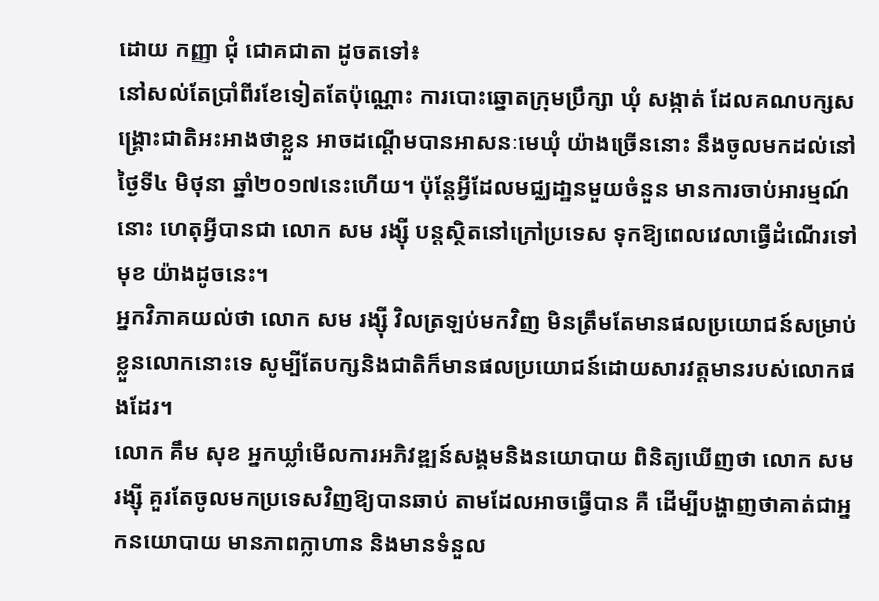ដោយ កញ្ញា ជុំ ជោគជាតា ដូចតទៅ៖
នៅសល់តែប្រាំពីរខែទៀតតែប៉ុណ្ណោះ ការបោះឆ្នោតក្រុមប្រឹក្សា ឃុំ សង្កាត់ ដែលគណបក្សសង្គ្រោះជាតិអះអាងថាខ្លួន អាចដណ្ដើមបានអាសនៈមេឃុំ យ៉ាងច្រើននោះ នឹងចូលមកដល់នៅថ្ងៃទី៤ មិថុនា ឆ្នាំ២០១៧នេះហើយ។ ប៉ុន្ដែអ្វីដែលមជ្ឈដា្ឋនមួយចំនួន មានការចាប់អារម្មណ៍នោះ ហេតុអ្វីបានជា លោក សម រង្ស៊ី បន្ដស្ថិតនៅក្រៅប្រទេស ទុកឱ្យពេលវេលាធ្វើដំណើរទៅមុខ យ៉ាងដូចនេះ។
អ្នកវិភាគយល់ថា លោក សម រង្ស៊ី វិលត្រឡប់មកវិញ មិនត្រឹមតែមានផលប្រយោជន៍សម្រាប់ខ្លួនលោកនោះទេ សូម្បីតែបក្សនិងជាតិក៏មានផលប្រយោជន៍ដោយសារវត្តមានរបស់លោកផងដែរ។
លោក គឹម សុខ អ្នកឃ្លាំមើលការអភិវឌ្ឍន៍សង្គមនិងនយោបាយ ពិនិត្យឃើញថា លោក សម រង្ស៊ី គួរតែចូលមកប្រទេសវិញឱ្យបានឆាប់ តាមដែលអាចធ្វើបាន គឺ ដើម្បីបង្ហាញថាគាត់ជាអ្នកនយោបាយ មានភាពក្លាហាន និងមានទំនួល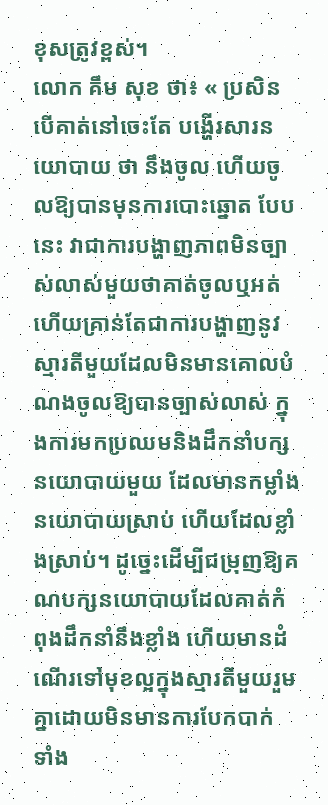ខុសត្រូវខ្ពស់។
លោក គឹម សុខ ថា៖ « ប្រសិនបើគាត់នៅចេះតែ បង្ហើរសារនយោបាយ ថា នឹងចូល ហើយចូលឱ្យបានមុនការបោះឆ្នោត បែបនេះ វាជាការបង្ហាញភាពមិនច្បាស់លាស់មួយថាគាត់ចូលឬអត់ ហើយគ្រាន់តែជាការបង្ហាញនូវស្មារតីមួយដែលមិនមានគោលបំណងចូលឱ្យបានច្បាស់លាស់ ក្នុងការមកប្រឈមនិងដឹកនាំបក្សនយោបាយមួយ ដែលមានកម្លាំងនយោបាយស្រាប់ ហើយដែលខ្លាំងស្រាប់។ ដូច្នេះដើម្បីជម្រុញឱ្យគណបក្សនយោបាយដែលគាត់កំពុងដឹកនាំនឹងខ្លាំង ហើយមានដំណើរទៅមុខល្អក្នុងស្មារតីមួយរួមគ្នាដោយមិនមានការបែកបាក់ ទាំង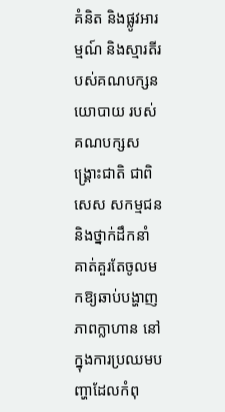គំនិត និងផ្លូវអារម្មណ៍ និងស្មារតីរបស់គណបក្សនយោបាយ របស់គណបក្សសង្គ្រោះជាតិ ជាពិសេស សកម្មជន និងថ្នាក់ដឹកនាំ គាត់គួរតែចូលមកឱ្យឆាប់បង្ហាញភាពក្លាហាន នៅក្នុងការប្រឈមបញ្ហាដែលកំពុ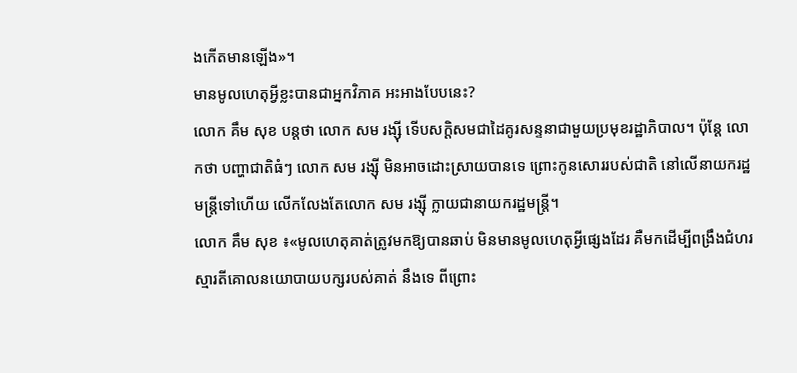ងកើតមានឡើង»។
មានមូលហេតុអ្វីខ្លះបានជាអ្នកវិភាគ អះអាងបែបនេះ?
លោក គឹម សុខ បន្ដថា លោក សម រង្ស៊ី ទើបសក្ដិសមជាដៃគូរសន្ទនាជាមួយប្រមុខរដ្ឋាភិបាល។ ប៉ុន្ដែ លោកថា បញ្ហាជាតិធំៗ លោក សម រង្ស៊ី មិនអាចដោះស្រាយបានទេ ព្រោះកូនសោររបស់ជាតិ នៅលើនាយករដ្ឋមន្ដ្រីទៅហើយ លើកលែងតែលោក សម រង្ស៊ី ក្លាយជានាយករដ្ឋមន្ដ្រី។
លោក គឹម សុខ ៖«មូលហេតុគាត់ត្រូវមកឱ្យបានឆាប់ មិនមានមូលហេតុអ្វីផ្សេងដែរ គឺមកដើម្បីពង្រឹងជំហរស្មារតីគោលនយោបាយបក្សរបស់គាត់ នឹងទេ ពីព្រោះ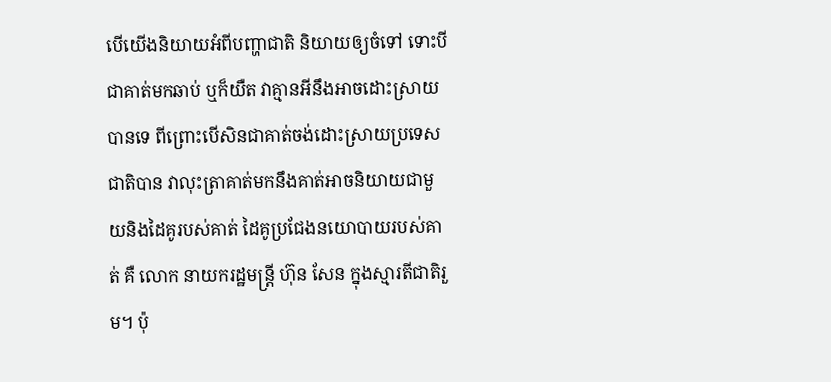បើយើងនិយាយអំពីបញ្ហាជាតិ និយាយឲ្យចំទៅ ទោះបីជាគាត់មកឆាប់ ឬក៏យឺត វាគ្មានអីនឹងអាចដោះស្រាយបានទេ ពីព្រោះបើសិនជាគាត់ចង់ដោះស្រាយប្រទេសជាតិបាន វាលុះត្រាគាត់មកនឹងគាត់អាចនិយាយជាមួយនិងដៃគូរបស់គាត់ ដៃគូប្រជែងនយោបាយរបស់គាត់ គឺ លោក នាយករដ្ឋមន្ដ្រី ហ៊ុន សែន ក្នុងស្មារតីជាតិរួម។ ប៉ុ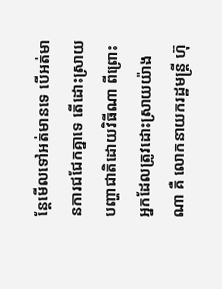ន្ដែមើលទៅអត់មានទេ បើអត់មានការជជែកគ្នាទេ តើដោះស្រាយបញ្ហាជាតិដោយវិធីណា ពីព្រោះ អ្នកដែលត្រូវដោះស្រាយយ៉ាងណា គឺ លោកនាយករដ្ឋមន្ដ្រី ហ៊ុ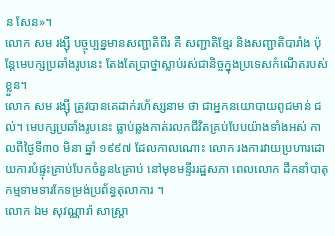ន សែន»។
លោក សម រង្ស៊ី បច្ចុប្បន្នមានសញ្ជាតិពីរ គឺ សញ្ជាតិខ្មែរ និងសញ្ជាតិបារាំង ប៉ុន្ដែមេបក្សប្រឆាំងរូបនេះ តែងតែប្រាថ្នាស្លាប់រស់ជានិច្ចក្នុងប្រទេសកំណើតរបស់ខ្លួន។
លោក សម រង្ស៊ី ត្រូវបានគេដាក់រហ័ស្សនាម ថា ជាអ្នកនយោបាយពូជមាន់ ជល់។ មេបក្សប្រឆាំងរូបនេះ ធ្លាប់ឆ្លងកាត់រលកជីវិតគ្រប់បែបយ៉ាងទាំងអស់ កាលពីថ្ងៃទី៣០ មិនា ឆ្នាំ ១៩៩៧ ដែលកាលណោះ លោក រងការវាយប្រហារដោយការបំផ្ទុះគ្រាប់បែកចំនួន៤គ្រាប់ នៅមុខមន្ទីររដ្ឋសភា ពេលលោក ដឹកនាំបាតុកម្មទាមទារកែទម្រង់ប្រព័ន្ធតុលាការ ។
លោក ឯម សុវណ្ណារ៉ា សាស្ដ្រា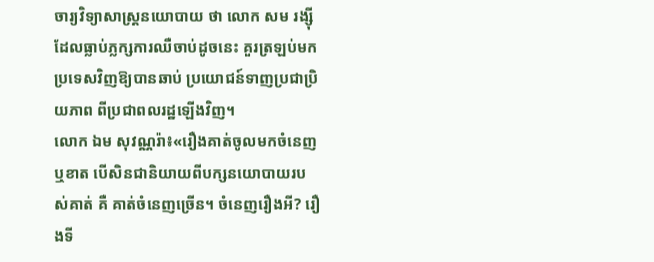ចារ្យវិទ្យាសាស្ដ្រនយោបាយ ថា លោក សម រង្ស៊ី ដែលធ្លាប់ភ្លក្សការឈឺចាប់ដូចនេះ គួរត្រឡប់មកប្រទេសវិញឱ្យបានឆាប់ ប្រយោជន៍ទាញប្រជាប្រិយភាព ពីប្រជាពលរដ្ឋឡើងវិញ។
លោក ឯម សុវណ្ណរ៉ា៖«រឿងគាត់ចូលមកចំនេញ ឬខាត បើសិនជានិយាយពីបក្សនយោបាយរបស់គាត់ គឺ គាត់ចំនេញច្រើន។ ចំនេញរឿងអី? រឿងទី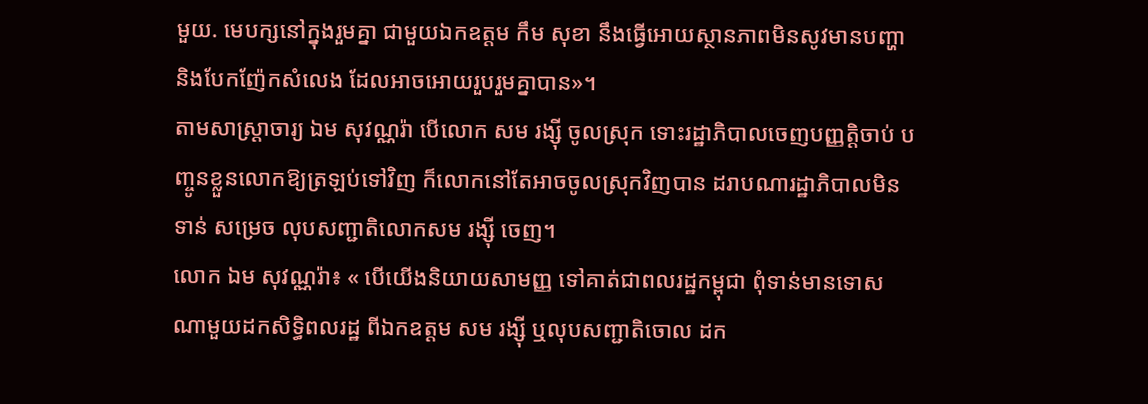មួយ. មេបក្សនៅក្នុងរួមគ្នា ជាមួយឯកឧត្ដម កឹម សុខា នឹងធ្វើអោយស្ថានភាពមិនសូវមានបញ្ហា និងបែកញ៉ែកសំលេង ដែលអាចអោយរួបរួមគ្នាបាន»។
តាមសាស្ដ្រាចារ្យ ឯម សុវណ្ណរ៉ា បើលោក សម រង្ស៊ី ចូលស្រុក ទោះរដ្ឋាភិបាលចេញបញ្ញតិ្ដចាប់ បញ្ចូនខ្លួនលោកឱ្យត្រឡប់ទៅវិញ ក៏លោកនៅតែអាចចូលស្រុកវិញបាន ដរាបណារដ្ឋាភិបាលមិនទាន់ សម្រេច លុបសញ្ជាតិលោកសម រង្ស៊ី ចេញ។
លោក ឯម សុវណ្ណរ៉ា៖ « បើយើងនិយាយសាមញ្ញ ទៅគាត់ជាពលរដ្ឋកម្ពុជា ពុំទាន់មានទោសណាមួយដកសិទ្ធិពលរដ្ឋ ពីឯកឧត្ដម សម រង្ស៊ី ឬលុបសញ្ជាតិចោល ដក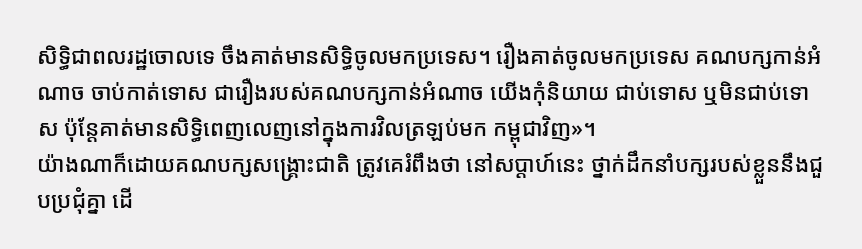សិទ្ធិជាពលរដ្ឋចោលទេ ចឹងគាត់មានសិទ្ធិចូលមកប្រទេស។ រឿងគាត់ចូលមកប្រទេស គណបក្សកាន់អំណាច ចាប់កាត់ទោស ជារឿងរបស់គណបក្សកាន់អំណាច យើងកុំនិយាយ ជាប់ទោស ឬមិនជាប់ទោស ប៉ុន្ដែគាត់មានសិទ្ធិពេញលេញនៅក្នុងការវិលត្រឡប់មក កម្ពុជាវិញ»។
យ៉ាងណាក៏ដោយគណបក្សសង្គ្រោះជាតិ ត្រូវគេរំពឹងថា នៅសប្ដាហ៍នេះ ថ្នាក់ដឹកនាំបក្សរបស់ខ្លួននឹងជួបប្រជុំគ្នា ដើ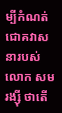ម្បីកំណត់ជោគវាសនារបស់លោក សម រង្ស៊ី ថាតើ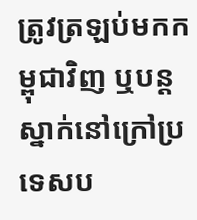ត្រូវត្រឡប់មកកម្ពុជាវិញ ឬបន្ដស្នាក់នៅក្រៅប្រទេសប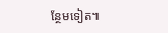ន្ថែមទៀត៕